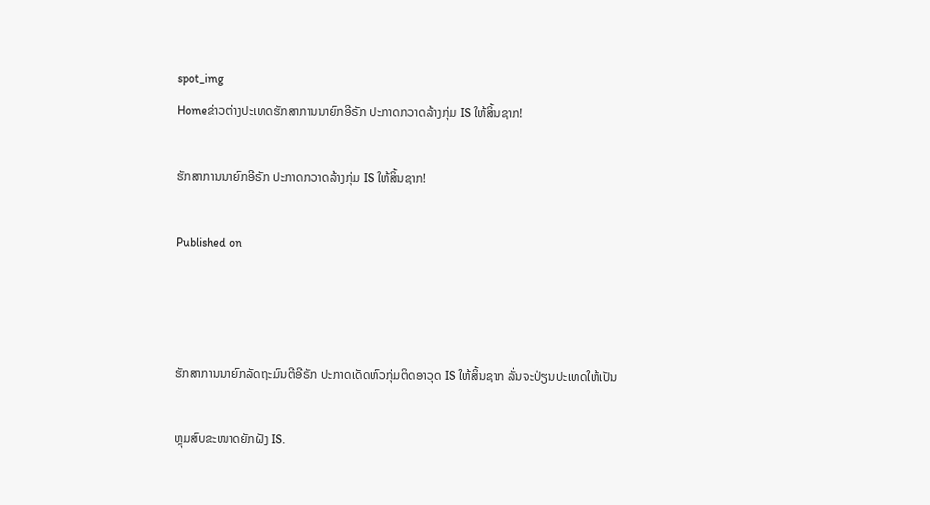spot_img
Homeຂ່າວຕ່າງປະເທດຮັກສາການນາຍົກອີຣັກ ປະກາດກວາດລ້າງກຸ່ມ IS ໃຫ້ສິ້ນຊາກ!

ຮັກສາການນາຍົກອີຣັກ ປະກາດກວາດລ້າງກຸ່ມ IS ໃຫ້ສິ້ນຊາກ!

Published on



ຮັກສາການນາຍົກລັດຖະມົນຕີອີຣັກ ປະກາດເດັດຫົວກຸ່ມຕິດອາວຸດ IS ໃຫ້ສິ້ນຊາກ ລັ່ນຈະປ່ຽນປະເທດໃຫ້ເປັນ

ຫຼຸມສົບຂະໜາດຍັກຝັງ IS.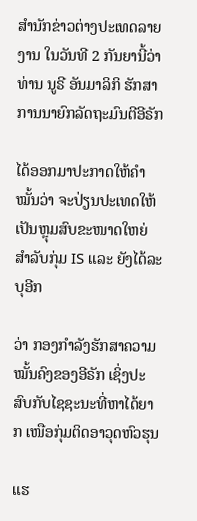ສຳນັກຂ່າວຕ່າງປະເທດລາຍງານ ໃນວັນທີ 2 ກັນຍານີ້ວ່າ ທ່ານ ນູຣີ ອັນມາລິກິ ຮັກສາການນາຍົກລັດຖະມົນຕີອີຣັກ

ໄດ້ອອກມາປະກາດໃຫ້ຄຳໝັ້ນວ່າ ຈະປ່ຽນປະເທດໃຫ້ເປັນຫຼຸມສົບຂະໜາດໃຫຍ່ ສຳລັບກຸ່ມ IS ແລະ ຍັງໄດ້ລະບຸອີກ

ວ່າ ກອງກຳລັງຮັກສາຄວາມໝັ້ນຄົງຂອງອີຣັກ ເຊິ່ງປະສົບກັບໄຊຊະນະທີ່ຫາໄດ້ຍາກ ເໜືອກຸ່ມຕິດອາວຸດຫົວຮຸນ

ແຮ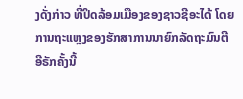ງດັ່ງກ່າວ ທີ່ປິດລ້ອມເມືອງຂອງຊາວຊີອະໄດ້ ໂດຍການຖະແຫຼງຂອງຮັກສາການນາຍົກລັດຖະມົນຕີອີຣັກຄັ້ງນີ້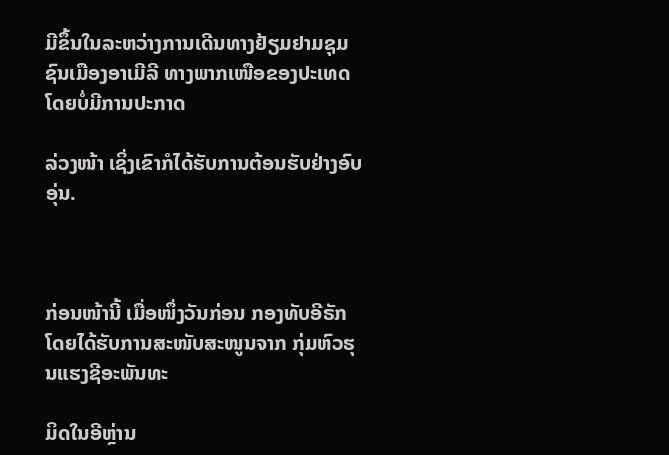ມີຂຶ້ນໃນລະຫວ່າງການເດີນທາງຢ້ຽມຢາມຊຸມຊົນເມືອງອາເມີລີ ທາງພາກເໜືອຂອງປະເທດ ໂດຍບໍ່ມີການປະກາດ

ລ່ວງໜ້າ ເຊິ່ງເຂົາກໍໄດ້ຮັບການຕ້ອນຮັບຢ່າງອົບອຸ່ນ.



ກ່ອນໜ້ານີ້ ເມື່ອໜຶ່ງວັນກ່ອນ ກອງທັບອີຣັກໂດຍໄດ້ຮັບການສະໜັບສະໜູນຈາກ ກຸ່ມຫົວຮຸນແຮງຊີອະພັນທະ

ມິດໃນອີຫຼ່ານ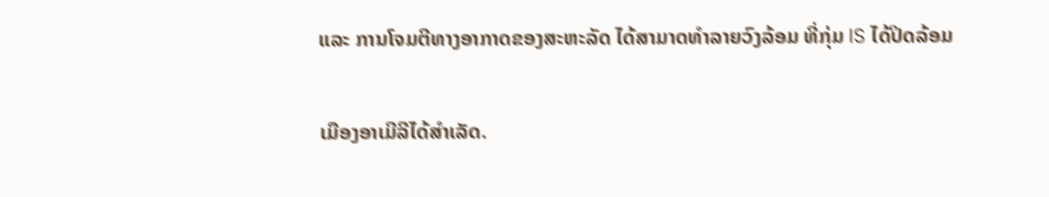ແລະ ການໂຈມຕີທາງອາກາດຂອງສະຫະລັດ ໄດ້ສາມາດທຳລາຍວົງລ້ອມ ທີ່ກຸ່ມ IS ໄດ້ປິດລ້ອມ

ເມືອງອາເມີລີໄດ້ສຳເລັດ.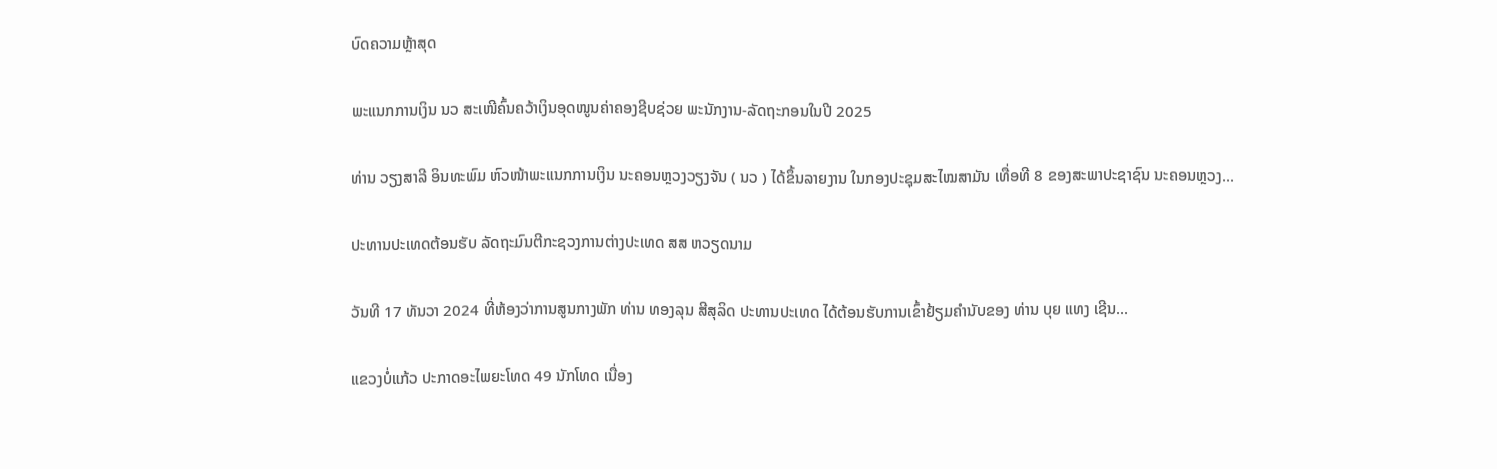ບົດຄວາມຫຼ້າສຸດ

ພະແນກການເງິນ ນວ ສະເໜີຄົ້ນຄວ້າເງິນອຸດໜູນຄ່າຄອງຊີບຊ່ວຍ ພະນັກງານ-ລັດຖະກອນໃນປີ 2025

ທ່ານ ວຽງສາລີ ອິນທະພົມ ຫົວໜ້າພະແນກການເງິນ ນະຄອນຫຼວງວຽງຈັນ ( ນວ ) ໄດ້ຂຶ້ນລາຍງານ ໃນກອງປະຊຸມສະໄໝສາມັນ ເທື່ອທີ 8 ຂອງສະພາປະຊາຊົນ ນະຄອນຫຼວງ...

ປະທານປະເທດຕ້ອນຮັບ ລັດຖະມົນຕີກະຊວງການຕ່າງປະເທດ ສສ ຫວຽດນາມ

ວັນທີ 17 ທັນວາ 2024 ທີ່ຫ້ອງວ່າການສູນກາງພັກ ທ່ານ ທອງລຸນ ສີສຸລິດ ປະທານປະເທດ ໄດ້ຕ້ອນຮັບການເຂົ້າຢ້ຽມຄຳນັບຂອງ ທ່ານ ບຸຍ ແທງ ເຊີນ...

ແຂວງບໍ່ແກ້ວ ປະກາດອະໄພຍະໂທດ 49 ນັກໂທດ ເນື່ອງ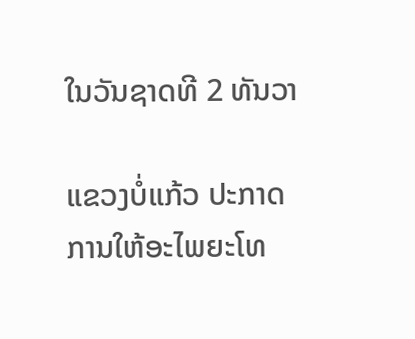ໃນວັນຊາດທີ 2 ທັນວາ

ແຂວງບໍ່ແກ້ວ ປະກາດການໃຫ້ອະໄພຍະໂທ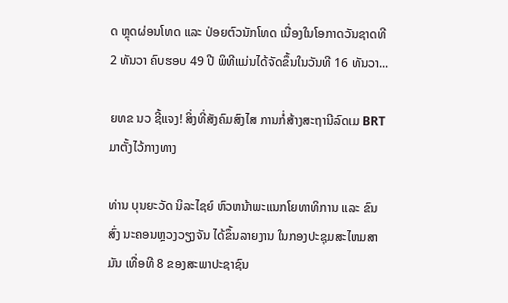ດ ຫຼຸດຜ່ອນໂທດ ແລະ ປ່ອຍຕົວນັກໂທດ ເນື່ອງໃນໂອກາດວັນຊາດທີ 2 ທັນວາ ຄົບຮອບ 49 ປີ ພິທີແມ່ນໄດ້ຈັດຂຶ້ນໃນວັນທີ 16 ທັນວາ...

ຍທຂ ນວ ຊີ້ແຈງ! ສິ່ງທີ່ສັງຄົມສົງໄສ ການກໍ່ສ້າງສະຖານີລົດເມ BRT ມາຕັ້ງໄວ້ກາງທາງ

ທ່ານ ບຸນຍະວັດ ນິລະໄຊຍ໌ ຫົວຫນ້າພະແນກໂຍທາທິການ ແລະ ຂົນສົ່ງ ນະຄອນຫຼວງວຽງຈັນ ໄດ້ຂຶ້ນລາຍງານ ໃນກອງປະຊຸມສະໄຫມສາມັນ ເທື່ອທີ 8 ຂອງສະພາປະຊາຊົນ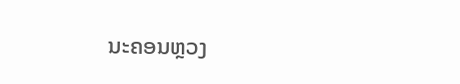ນະຄອນຫຼວງ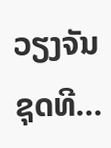ວຽງຈັນ ຊຸດທີ...